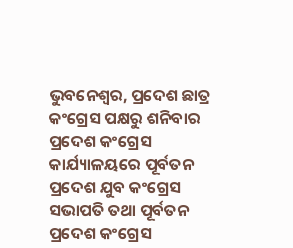ଭୁବନେଶ୍ୱର, ପ୍ରଦେଶ ଛାତ୍ର କଂଗ୍ରେସ ପକ୍ଷରୁ ଶନିବାର ପ୍ରଦେଶ କଂଗ୍ରେସ କାର୍ଯ୍ୟାଳୟରେ ପୂର୍ବତନ ପ୍ରଦେଶ ଯୁବ କଂଗ୍ରେସ ସଭାପତି ତଥା ପୂର୍ବତନ ପ୍ରଦେଶ କଂଗ୍ରେସ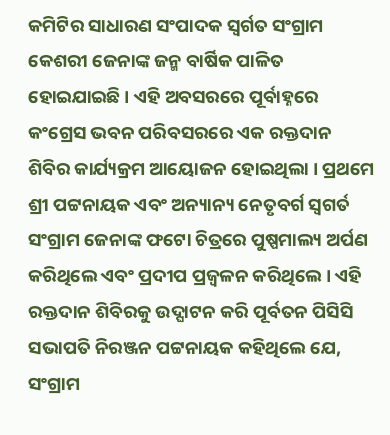କମିଟିର ସାଧାରଣ ସଂପାଦକ ସ୍ୱର୍ଗତ ସଂଗ୍ରାମ କେଶରୀ ଜେନାଙ୍କ ଜନ୍ମ ବାର୍ଷିକ ପାଳିତ ହୋଇଯାଇଛି । ଏହି ଅବସରରେ ପୂର୍ବାହ୍ନରେ କଂଗ୍ରେସ ଭବନ ପରିବସରରେ ଏକ ରକ୍ତଦାନ ଶିବିର କାର୍ଯ୍ୟକ୍ରମ ଆୟୋଜନ ହୋଇଥିଲା । ପ୍ରଥମେ ଶ୍ରୀ ପଟ୍ଟନାୟକ ଏବଂ ଅନ୍ୟାନ୍ୟ ନେତୃବର୍ଗ ସ୍ୱଗର୍ତ ସଂଗ୍ରାମ ଜେନାଙ୍କ ଫଟୋ ଚିତ୍ରରେ ପୁଷ୍ପମାଲ୍ୟ ଅର୍ପଣ କରିଥିଲେ ଏବଂ ପ୍ରଦୀପ ପ୍ରଜ୍ୱଳନ କରିଥିଲେ । ଏହି ରକ୍ତଦାନ ଶିବିରକୁ ଉଦ୍ଘାଟନ କରି ପୂର୍ବତନ ପିସିସି ସଭାପତି ନିରଞ୍ଜନ ପଟ୍ଟନାୟକ କହିଥିଲେ ଯେ, ସଂଗ୍ରାମ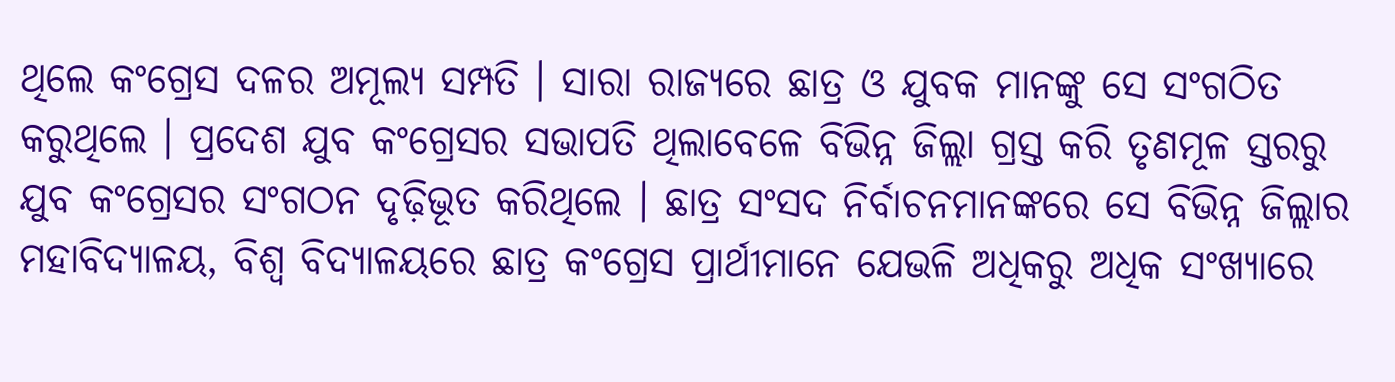ଥିଲେ କଂଗ୍ରେସ ଦଳର ଅମୂଲ୍ୟ ସମ୍ପତି । ସାରା ରାଜ୍ୟରେ ଛାତ୍ର ଓ ଯୁବକ ମାନଙ୍କୁ ସେ ସଂଗଠିତ କରୁଥିଲେ । ପ୍ରଦେଶ ଯୁବ କଂଗ୍ରେସର ସଭାପତି ଥିଲାବେଳେ ବିଭିନ୍ନ ଜିଲ୍ଲା ଗ୍ରସ୍ତ କରି ତୃଣମୂଳ ସ୍ତରରୁ ଯୁବ କଂଗ୍ରେସର ସଂଗଠନ ଦୃଢ଼ିଭୂତ କରିଥିଲେ । ଛାତ୍ର ସଂସଦ ନିର୍ବାଚନମାନଙ୍କରେ ସେ ବିଭିନ୍ନ ଜିଲ୍ଲାର ମହାବିଦ୍ୟାଳୟ, ବିଶ୍ୱ ବିଦ୍ୟାଳୟରେ ଛାତ୍ର କଂଗ୍ରେସ ପ୍ରାର୍ଥୀମାନେ ଯେଭଳି ଅଧିକରୁ ଅଧିକ ସଂଖ୍ୟାରେ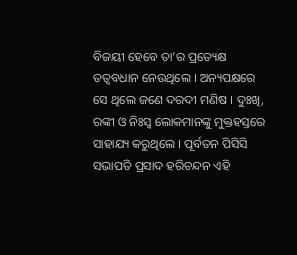ବିଜୟୀ ହେବେ ତା’ର ପ୍ରତ୍ୟେକ୍ଷ ତତ୍ୱବଧାନ ନେଉଥିଲେ । ଅନ୍ୟପକ୍ଷରେ ସେ ଥିଲେ ଜଣେ ଦରଦୀ ମଣିଷ । ଦୁଃଖି, ରଙ୍କୀ ଓ ନିଃସ୍ୱ ଲୋକମାନଙ୍କୁ ମୁକ୍ତହସ୍ତରେ ସାହାଯ୍ୟ କରୁଥିଲେ । ପୂର୍ବତନ ପିସିସି ସଭାପତି ପ୍ରସାଦ ହରିଚନ୍ଦନ ଏହି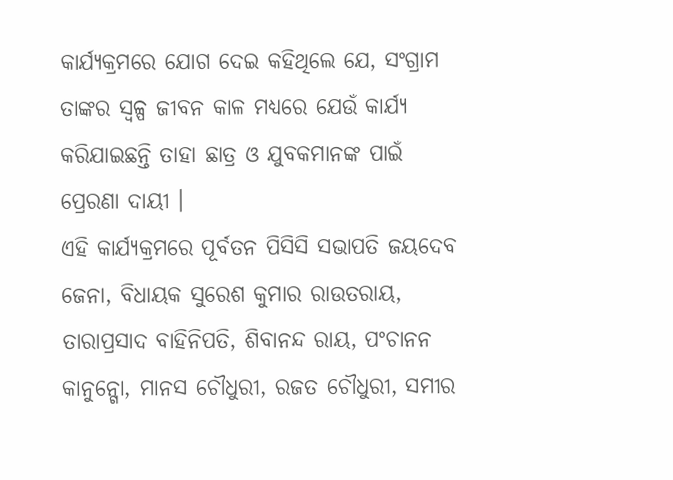କାର୍ଯ୍ୟକ୍ରମରେ ଯୋଗ ଦେଇ କହିଥିଲେ ଯେ, ସଂଗ୍ରାମ ତାଙ୍କର ସ୍ୱଳ୍ପ ଜୀବନ କାଳ ମଧ୍ୟରେ ଯେଉଁ କାର୍ଯ୍ୟ କରିଯାଇଛନ୍ତି ତାହା ଛାତ୍ର ଓ ଯୁବକମାନଙ୍କ ପାଇଁ ପ୍ରେରଣା ଦାୟୀ ।
ଏହି କାର୍ଯ୍ୟକ୍ରମରେ ପୂର୍ବତନ ପିସିସି ସଭାପତି ଜୟଦେବ ଜେନା, ବିଧାୟକ ସୁରେଶ କୁମାର ରାଉତରାୟ, ତାରାପ୍ରସାଦ ବାହିନିପତି, ଶିବାନନ୍ଦ ରାୟ, ପଂଚାନନ କାନୁନ୍ଗୋ, ମାନସ ଚୌଧୁରୀ, ରଜତ ଚୌଧୁରୀ, ସମୀର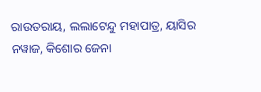ରାଉତରାୟ, ଲଲାଟେନ୍ଦୁ ମହାପାତ୍ର, ୟାସିର ନୱାଜ, କିଶୋର ଜେନା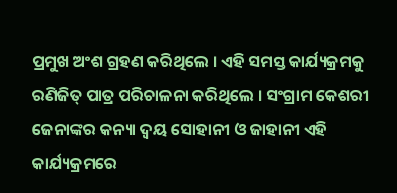ପ୍ରମୁଖ ଅଂଶ ଗ୍ରହଣ କରିଥିଲେ । ଏହି ସମସ୍ତ କାର୍ଯ୍ୟକ୍ରମକୁ ରଣିଜିତ୍ ପାତ୍ର ପରିଚାଳନା କରିଥିଲେ । ସଂଗ୍ରାମ କେଶରୀ ଜେନାଙ୍କର କନ୍ୟା ଦ୍ୱୟ ସୋହାନୀ ଓ ଜାହାନୀ ଏହି କାର୍ଯ୍ୟକ୍ରମରେ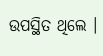ଉପସ୍ଥିତ ଥିଲେ ।